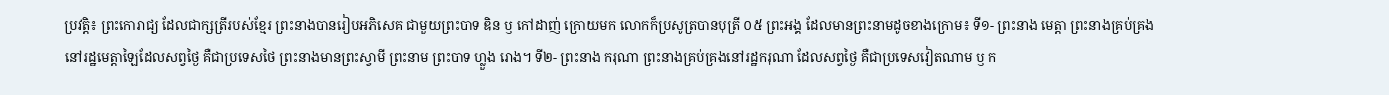ប្រវត្តិ៖ ព្រះកោរាជ្យ ដែលជាក្សត្រីរបស់ខ្មែរ ព្រះនាងបានរៀបអភិសេគ ជាមួយព្រះបាទ ឌិន ឫ កៅដាញ់ ក្រោយមក លោកក៏ប្រសូត្របានបុត្រី ០៥ ព្រះអង្គ ដែលមានព្រះនាមដូចខាងក្រោម៖ ទី១- ព្រះនាង មេត្តា ព្រះនាងគ្រប់គ្រងនៅរដ្ឋមេត្តាឡៃដែលសព្វថ្ងៃ គឺជាប្រទេសថៃ ព្រះនាងមានព្រះស្វាមី ព្រះនាម ព្រះបាទ ហ្លួង រោង។ ទី២- ព្រះនាង ករុណា ព្រះនាងគ្រប់គ្រងនៅរដ្ឋករុណា ដែលសព្វថ្ងៃ គឺជាប្រទេសវៀតណាម ឫ ក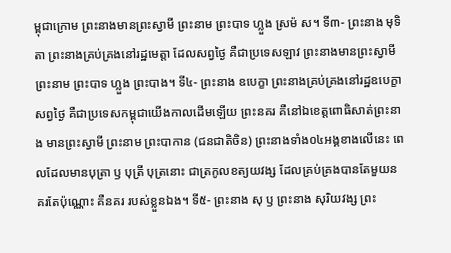ម្ពុជាក្រោម ព្រះនាងមានព្រះស្វាមី ព្រះនាម ព្រះបាទ ហ្លួង ស្រម៉ ស។ ទី៣- ព្រះនាង មុទិតា ព្រះនាងគ្រប់គ្រងនៅរដ្ឋមេត្តា ដែលសព្វថ្ងៃ គឺជាប្រទេសឡាវ ព្រះនាងមានព្រះស្វាមី ព្រះនាម ព្រះបាទ ហ្លួង ព្រះបាង។ ទី៤- ព្រះនាង ឧបេក្ខា ព្រះនាងគ្រប់គ្រងនៅរដ្ឋឧបេក្ខា សព្វថ្ងៃ គឺជាប្រទេសកម្ពុជាយើងកាលដើមឡើយ ព្រះនគរ គឺនៅឯខេត្តពោធិសាត់ព្រះនាង មានព្រះស្វាមី ព្រះនាម ព្រះបាកាន (ជនជាតិចិន) ព្រះនាងទាំង០៤អង្គខាងលើនេះ ពេលដែលមានបុត្រា ឫ បុត្រី បុត្រនោះ ជាត្រកូលខត្យយវង្ស ដែលគ្រប់គ្រងបានតែមួយនគរតែប៉ុណ្ណោះ គឺនគរ របស់ខ្លួនឯង។ ទី៥- ព្រះនាង សុ ឫ ព្រះនាង សុរិយវង្ស ព្រះ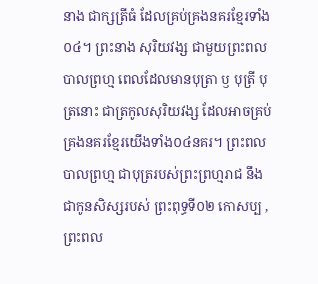នាង ជាក្សត្រីធំ ដែលគ្រប់គ្រងនគរខ្មែរទាំង០៤។ ព្រះនាង សុរិយវង្ស ជាមួយព្រះពលបាលព្រហ្ម ពេលដែលមានបុត្រា ឫ បុត្រី បុត្រនោះ ជាត្រកូលសុរិយវង្ស ដែលអាចគ្រប់គ្រងនគរខ្មែរយើងទាំង០៤នគរ។ ព្រះពលបាលព្រហ្ម ជាបុត្ររបស់ព្រះព្រហ្មរាជ នឹង ជាកូនសិស្សរបស់ ព្រះពុទ្ធទី០២ កោសប្ប , ព្រះពល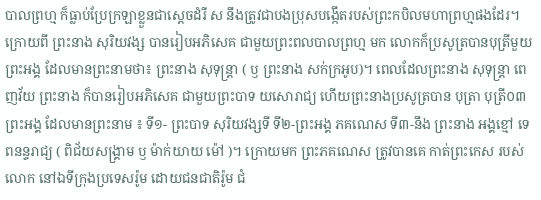បាលព្រហ្ម ក៏ធ្លាប់ប្រែក្រឡាខ្លួនជាស្តេចដំរី ស នឹងត្រូវជាបងប្រុសបង្កើតរបស់ព្រះកបិលមហាព្រហ្មផងដែរ។ ក្រោយពី ព្រះនាង សុរិយវង្ស បានរៀបអភិសេគ ជាមួយព្រះពលបាលព្រហ្ម មក លោកក៏ប្រសូត្របានបុត្រីមួយព្រះអង្គ ដែលមានព្រះនាមថា៖ ព្រះនាង សុទុន្ត្រា ( ឫ ព្រះនាង សក់ក្រអូប)។ ពេលដែលព្រះនាង សុទុន្ត្រា ពេញវ័យ ព្រះនាង ក៏បានរៀបអភិសេគ ជាមួយព្រះបាទ យសោរាជ្យ ហើយព្រះនាងប្រសូត្របាន បុត្រា បុត្រី០៣ ព្រះអង្គ ដែលមានព្រះនាម ៖ ទី១- ព្រះបាទ សុរិយវង្សទី ទី២-ព្រះអង្គ ភគណេស ទី៣-នឹង ព្រះនាង អង្គខ្មៅ ទេពនន្ទរាជ្យ ( ពិជ័យសង្គ្រាម ឫ ម៉ាក់យាយ ម៉ៅ )។ ក្រោយមក ព្រះភគណេស ត្រូវបានគេ កាត់ព្រះកេស របស់លោក នៅឯទីក្រុងប្រទេសរ៉ូម ដោយជនជាតិរ៉ូម ជំ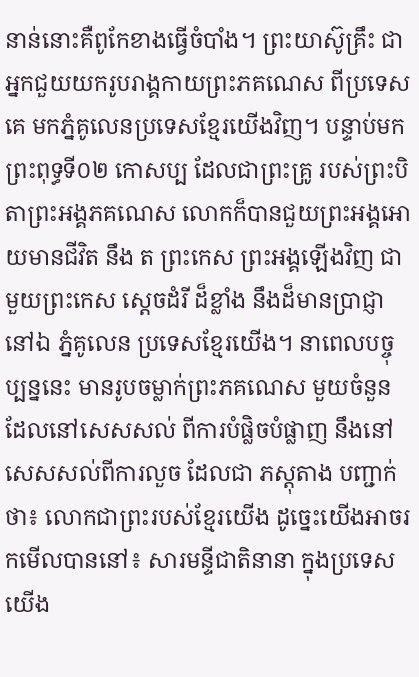នាន់នោះគឺពូកែខាងធ្វើចំបាំង។ ព្រះយាស៊ូគ្រឹះ ជាអ្នកជួយយករូបរាង្គកាយព្រះភគណេស ពីប្រទេសគេ មកភ្នំគូលេនប្រទេសខ្មែរយើងវិញ។ បន្ទាប់មក ព្រះពុទ្ធទី០២ កោសប្ប ដែលជាព្រះគ្រូ របស់ព្រះបិតាព្រះអង្គភគណេស លោកក៏បានជួយព្រះអង្គអោយមានជីវិត នឹង ត ព្រះកេស ព្រះអង្គឡើងវិញ ជាមួយព្រះកេស ស្តេចដំរី ដ៏ខ្លាំង នឹងដ៏មានប្រាជ្ញា នៅឯ ភ្នំគូលេន ប្រទេសខ្មែរយើង។ នាពេលបច្ចុប្បន្ននេះ មានរូបចម្លាក់ព្រះភគណេស មួយចំនួន ដែលនៅសេសសល់ ពីការបំផ្លិចបំផ្លាញ នឹងនៅសេសសល់ពីការលួច ដែលជា ភស្តុតាង បញ្ជាក់ថា៖ លោកជាព្រះរបស់ខ្មែរយើង ដូច្នេះយើងអាចរកមើលបាននៅ៖ សារមន្ទីជាតិនានា ក្នុងប្រទេសយើង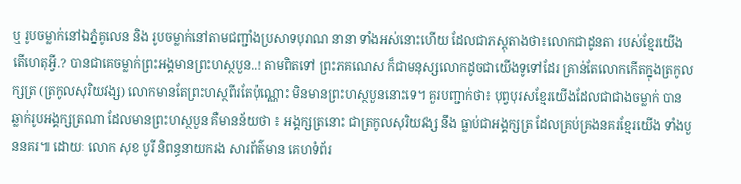ឬ រូបចម្លាក់នៅឯភ្នំគូលេន និង រូបចម្លាក់នៅតាមជញ្ជាំងប្រសាទបុរាណ នានា ទាំងអស់នោះហើយ ដែលជាភស្តុតាងថា៖លោកជាដូនតា របស់ខ្មែរយើង តើហេតុអ្វី.? បានជាគេចម្លាក់ព្រះអង្គមានព្រះហស្ថបួន..! តាមពិតទៅ ព្រះភគណេស ក៏ជាមនុស្សលោកដូចជាយើងទូទៅដែរ គ្រាន់តែលោកកើតក្នុងត្រកូលក្សត្រ (ត្រកូលសុរិយវង្ស) លោកមានតែព្រះហស្ថពីរតែប៉ុណ្ណោះ មិនមានព្រះហស្ថបួននោះទេ។ គួរបញ្ជាក់ថា៖ បុព្វបុរសខ្មែរយើងដែលជាជាងចម្លាក់ បានឆ្លាក់រូបអង្គក្សត្រណា ដែលមានព្រះហស្ថបួន គឺមានន័យថា ៖ អង្គក្សត្រនោះ ជាត្រកូលសុរិយវង្ស នឹង ធ្លាប់ជាអង្គក្សត្រ ដែលគ្រប់គ្រងនគរខ្មែរយើង ទាំងបួននគរ៕ ដោយៈ លោក សុខ បូរី និពន្ធនាយករង សារព័ត៌មាន គេហទំព័រ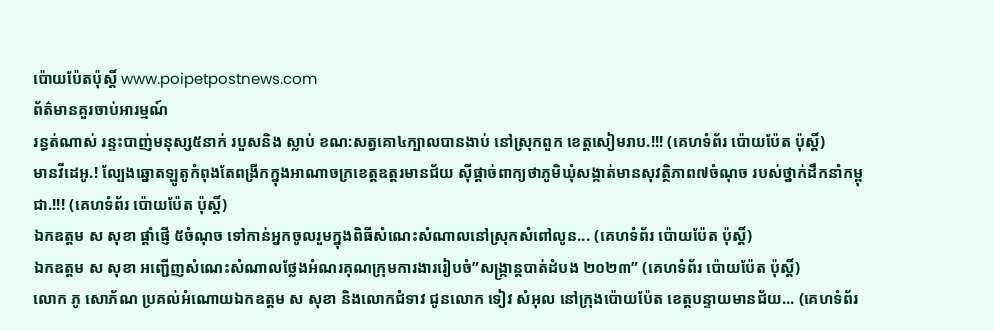ប៉ោយប៉ែតប៉ុស្តិ៍ www.poipetpostnews.com
ព័ត៌មានគួរចាប់អារម្មណ៍
រន្ធត់ណាស់ រន្ទះបាញ់មនុស្ស៥នាក់ របួសនិង ស្លាប់ ខណ:សត្វគោ៤ក្បាលបានងាប់ នៅស្រុកពួក ខេត្តសៀមរាប.!!! (គេហទំព័រ ប៉ោយប៉ែត ប៉ុស្តិ៍)
មានវីដេអូ.! ល្បែងឆ្នោតឡូតូកំពុងតែពង្រីកក្នុងអាណាចក្រខេត្តឧត្ដរមានជ័យ ស៊ីផ្ដាច់ពាក្យថាភូមិឃុំសង្កាត់មានសុវត្ថិភាព៧ចំណុច របស់ថ្នាក់ដឹកនាំកម្ពុជា.!!! (គេហទំព័រ ប៉ោយប៉ែត ប៉ុស្តិ៍)
ឯកឧត្តម ស សុខា ផ្តាំផ្ញើ ៥ចំណុច ទៅកាន់អ្នកចូលរួមក្នុងពិធីសំណេះសំណាលនៅស្រុកសំពៅលូន... (គេហទំព័រ ប៉ោយប៉ែត ប៉ុស្តិ៍)
ឯកឧត្តម ស សុខា អញ្ជើញសំណេះសំណាលថ្លែងអំណរគុណក្រុមការងាររៀបចំ”សង្ក្រាន្តបាត់ដំបង ២០២៣” (គេហទំព័រ ប៉ោយប៉ែត ប៉ុស្តិ៍)
លោក ភូ សោភ័ណ ប្រគល់អំណោយឯកឧត្តម ស សុខា និងលោកជំទាវ ជូនលោក ទៀវ សំអុល នៅក្រុងប៉ោយប៉ែត ខេត្តបន្ទាយមានជ័យ... (គេហទំព័រ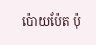ប៉ោយប៉ែត ប៉ុ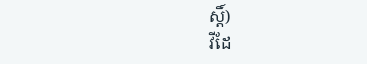ស្តិ៍)
វីដែ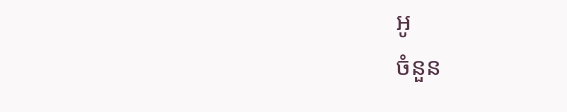អូ
ចំនួន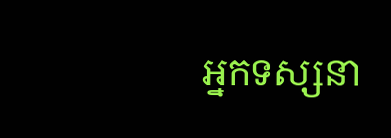អ្នកទស្សនា